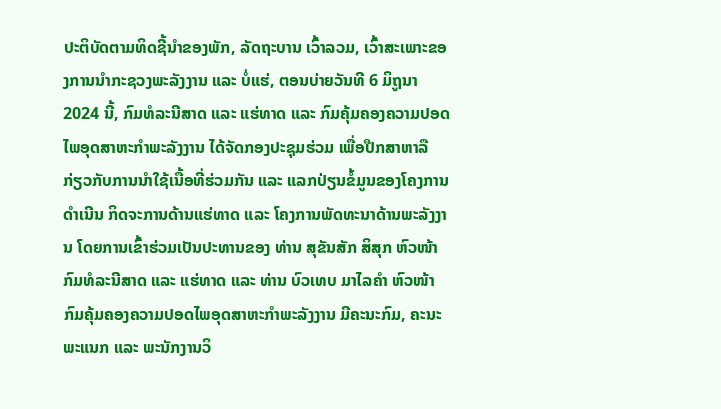ປະຕິບັດຕາມທິດຊີ້ນຳຂອງພັກ, ລັດຖະບານ ເວົ້າລວມ, ເວົ້າສະເພາະຂອງການນຳກະຊວງພະລັງງານ ແລະ ບໍ່ແຮ່, ຕອນບ່າຍວັນທີ 6 ມິຖູນາ 2024 ນີ້, ກົມທໍລະນີສາດ ແລະ ແຮ່ທາດ ແລະ ກົມຄຸ້ມຄອງຄວາມປອດໄພອຸດສາຫະກຳພະລັງງານ ໄດ້ຈັດກອງປະຊຸມຮ່ວມ ເພື່ອປືກສາຫາລື ກ່ຽວກັບການນໍາໃຊ້ເນື້ອທີ່ຮ່ວມກັນ ແລະ ແລກປ່ຽນຂໍ້ມູນຂອງໂຄງການດໍາເນີນ ກິດຈະການດ້ານແຮ່ທາດ ແລະ ໂຄງການພັດທະນາດ້ານພະລັງງານ ໂດຍການເຂົ້າຮ່ວມເປັນປະທານຂອງ ທ່ານ ສຸຂັນສັກ ສິສຸກ ຫົວໜ້າກົມທໍລະນີສາດ ແລະ ແຮ່ທາດ ແລະ ທ່ານ ບົວເທບ ມາໄລຄຳ ຫົວໜ້າກົມຄຸ້ມຄອງຄວາມປອດໄພອຸດສາຫະກຳພະລັງງານ ມີຄະນະກົມ, ຄະນະພະແນກ ແລະ ພະນັກງານວິ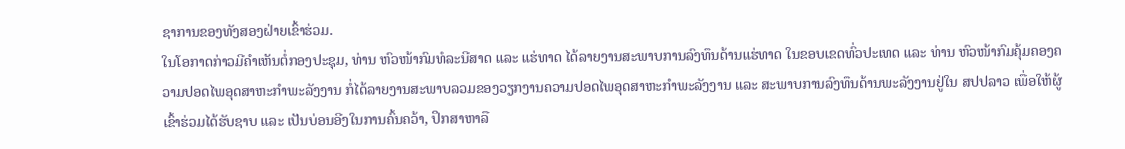ຊາການຂອງທັງສອງຝ່າຍເຂົ້າຮ່ວມ.
ໃນໂອກາດກ່າວມີຄຳເຫັນຕໍ່ກອງປະຊຸມ, ທ່ານ ຫົວໜ້າກົມທໍລະນີສາດ ແລະ ແຮ່ທາດ ໄດ້ລາຍງານສະພາບການລົງທຶນດ້ານແຮ່ທາດ ໃນຂອບເຂດທົ່ວປະເທດ ແລະ ທ່ານ ຫົວໜ້າກົມຄຸ້ມຄອງຄວາມປອດໄພອຸດສາຫະກຳພະລັງງານ ກໍ່ໄດ້ລາຍງານສະພາບລວມຂອງວຽກງານຄວາມປອດໄພອຸດສາຫະກຳພະລັງງານ ແລະ ສະພາບການລົງທຶນດ້ານພະລັງງານຢູ່ໃນ ສປປລາວ ເພື່ອໃຫ້ຜູ້ເຂົ້າຮ່ວມໄດ້ຮັບຊາບ ແລະ ເປັນບ່ອນອີງໃນການຄົ້ນຄວ້າ, ປຶກສາຫາລື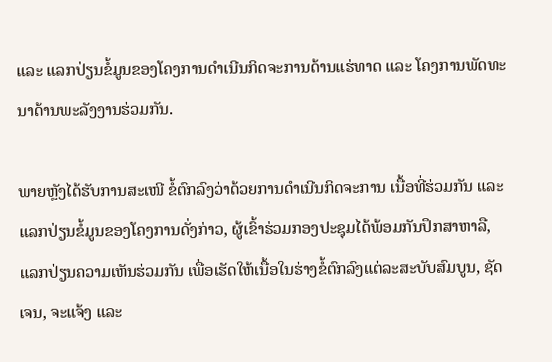ແລະ ແລກປ່ຽນຂໍ້ມູນຂອງໂຄງການດຳເນີນກິດຈະການດ້ານແຮ່ທາດ ແລະ ໂຄງການພັດທະນາດ້ານພະລັງງານຮ່ວມກັນ.

ພາຍຫຼັງໄດ້ຮັບການສະເໜີ ຂໍ້ຕົກລົງວ່າດ້ວຍການດໍາເນີນກິດຈະການ ເນື້ອທີ່ຮ່ວມກັນ ແລະ ແລກປ່ຽນຂໍ້ມູນຂອງໂຄງການດັ່ງກ່າວ, ຜູ້ເຂົ້າຮ່ວມກອງປະຊຸມໄດ້ພ້ອມກັນປຶກສາຫາລື, ແລກປ່ຽນຄວາມເຫັນຮ່ວມກັນ ເພື່ອເຮັດໃຫ້ເນື້ອໃນຮ່າງຂໍ້ຕົກລົງແຕ່ລະສະບັບສົມບູນ, ຊັດເຈນ, ຈະແຈ້ງ ແລະ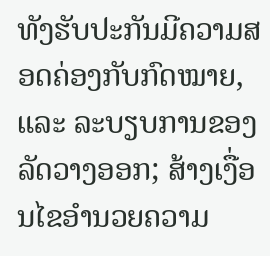ທັງຮັບປະກັນມີຄວາມສອດຄ່ອງກັບກົດໝາຍ, ແລະ ລະບຽບການຂອງລັດວາງອອກ; ສ້າງເງື່ອນໄຂອຳນວຍຄວາມ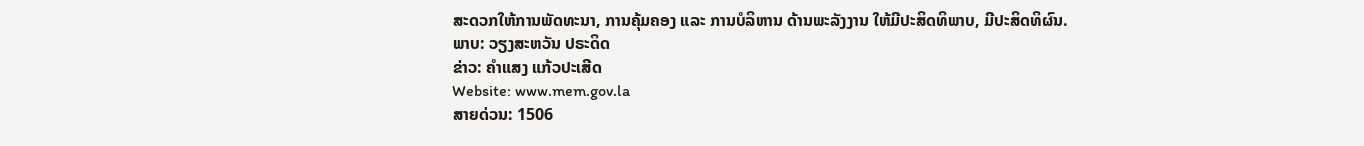ສະດວກໃຫ້ການພັດທະນາ, ການຄຸ້ມຄອງ ແລະ ການບໍລິຫານ ດ້ານພະລັງງານ ໃຫ້ມີປະສິດທິພາບ, ມີປະສິດທິຜົນ.
ພາບ: ວຽງສະຫວັນ ປຣະດິດ
ຂ່າວ: ຄຳແສງ ແກ້ວປະເສີດ
Website: www.mem.gov.la
ສາຍດ່ວນ: 1506